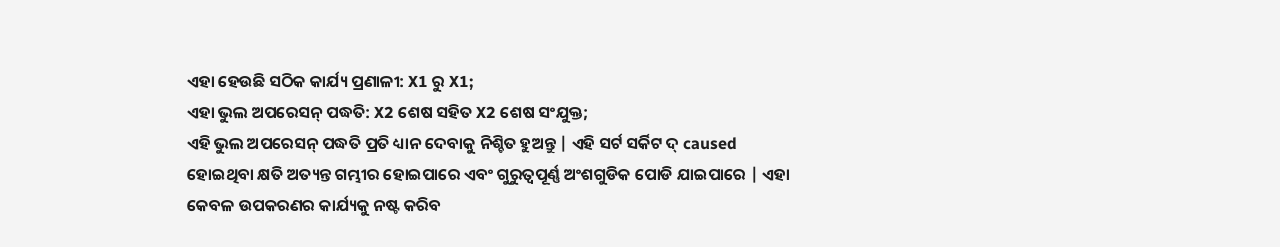ଏହା ହେଉଛି ସଠିକ କାର୍ଯ୍ୟ ପ୍ରଣାଳୀ: X1 ରୁ X1;
ଏହା ଭୁଲ ଅପରେସନ୍ ପଦ୍ଧତି: X2 ଶେଷ ସହିତ X2 ଶେଷ ସଂଯୁକ୍ତ;
ଏହି ଭୁଲ ଅପରେସନ୍ ପଦ୍ଧତି ପ୍ରତି ଧ୍ୟାନ ଦେବାକୁ ନିଶ୍ଚିତ ହୁଅନ୍ତୁ | ଏହି ସର୍ଟ ସର୍କିଟ ଦ୍ caused ହୋଇଥିବା କ୍ଷତି ଅତ୍ୟନ୍ତ ଗମ୍ଭୀର ହୋଇପାରେ ଏବଂ ଗୁରୁତ୍ୱପୂର୍ଣ୍ଣ ଅଂଶଗୁଡିକ ପୋଡି ଯାଇପାରେ | ଏହା କେବଳ ଉପକରଣର କାର୍ଯ୍ୟକୁ ନଷ୍ଟ କରିବ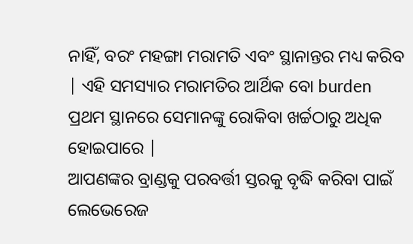ନାହିଁ, ବରଂ ମହଙ୍ଗା ମରାମତି ଏବଂ ସ୍ଥାନାନ୍ତର ମଧ୍ୟ କରିବ | ଏହି ସମସ୍ୟାର ମରାମତିର ଆର୍ଥିକ ବୋ burden ପ୍ରଥମ ସ୍ଥାନରେ ସେମାନଙ୍କୁ ରୋକିବା ଖର୍ଚ୍ଚଠାରୁ ଅଧିକ ହୋଇପାରେ |
ଆପଣଙ୍କର ବ୍ରାଣ୍ଡକୁ ପରବର୍ତ୍ତୀ ସ୍ତରକୁ ବୃଦ୍ଧି କରିବା ପାଇଁ ଲେଭେରେଜ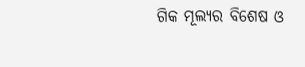ଗିକ ମୂଲ୍ୟର ବିଶେଷ ଓ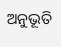ଅନୁଭୂତି